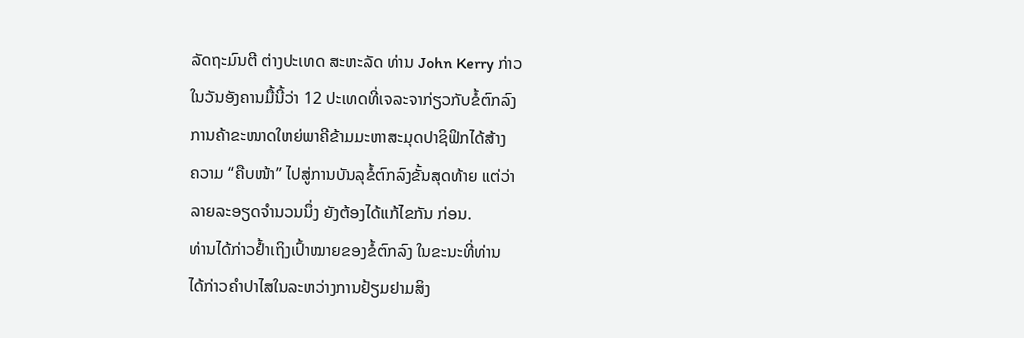ລັດຖະມົນຕີ ຕ່າງປະເທດ ສະຫະລັດ ທ່ານ John Kerry ກ່າວ
ໃນວັນອັງຄານມື້ນີ້ວ່າ 12 ປະເທດທີ່ເຈລະຈາກ່ຽວກັບຂໍ້ຕົກລົງ
ການຄ້າຂະໜາດໃຫຍ່ພາຄີຂ້າມມະຫາສະມຸດປາຊິຟິກໄດ້ສ້າງ
ຄວາມ “ຄືບໜ້າ” ໄປສູ່ການບັນລຸຂໍ້ຕົກລົງຂັ້ນສຸດທ້າຍ ແຕ່ວ່າ
ລາຍລະອຽດຈຳນວນນຶ່ງ ຍັງຕ້ອງໄດ້ແກ້ໄຂກັນ ກ່ອນ.
ທ່ານໄດ້ກ່າວຢ້ຳເຖິງເປົ້າໝາຍຂອງຂໍ້ຕົກລົງ ໃນຂະນະທີ່ທ່ານ
ໄດ້ກ່າວຄຳປາໄສໃນລະຫວ່າງການຢ້ຽມຢາມສິງ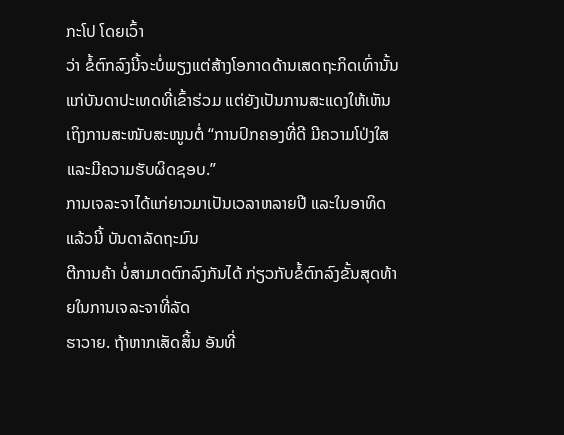ກະໂປ ໂດຍເວົ້າ
ວ່າ ຂໍ້ຕົກລົງນີ້ຈະບໍ່ພຽງແຕ່ສ້າງໂອກາດດ້ານເສດຖະກິດເທົ່ານັ້ນ
ແກ່ບັນດາປະເທດທີ່ເຂົ້າຮ່ວມ ແຕ່ຍັງເປັນການສະແດງໃຫ້ເຫັນ
ເຖິງການສະໜັບສະໜູນຕໍ່ “ການປົກຄອງທີ່ດີ ມີຄວາມໂປ່ງໃສ ແລະມີຄວາມຮັບຜິດຊອບ.”
ການເຈລະຈາໄດ້ແກ່ຍາວມາເປັນເວລາຫລາຍປີ ແລະໃນອາທິດແລ້ວນີ້ ບັນດາລັດຖະມົນ
ຕີການຄ້າ ບໍ່ສາມາດຕົກລົງກັນໄດ້ ກ່ຽວກັບຂໍ້ຕົກລົງຂັ້ນສຸດທ້າຍໃນການເຈລະຈາທີ່ລັດ
ຮາວາຍ. ຖ້າຫາກເສັດສິ້ນ ອັນທີ່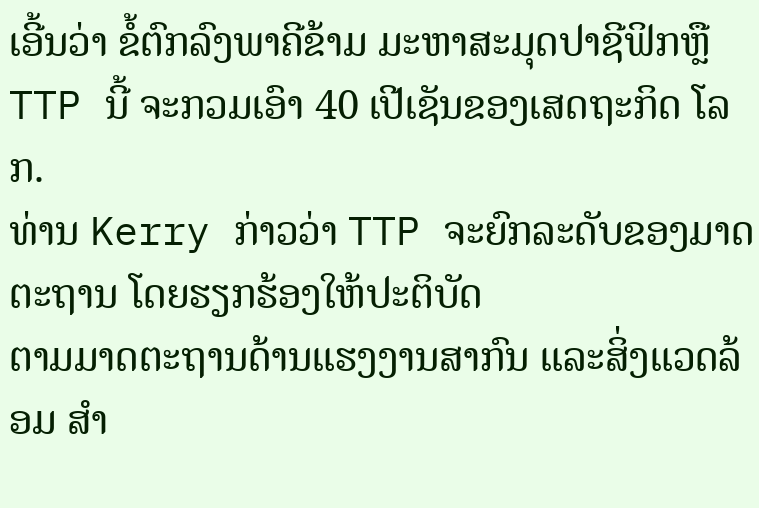ເອີ້ນວ່າ ຂໍ້ຕົກລົງພາຄີຂ້າມ ມະຫາສະມຸດປາຊີຟິກຫຼື
TTP ນີ້ ຈະກວມເອົາ 40 ເປີເຊັນຂອງເສດຖະກິດ ໂລກ.
ທ່ານ Kerry ກ່າວວ່າ TTP ຈະຍົກລະດັບຂອງມາດຕະຖານ ໂດຍຮຽກຮ້ອງໃຫ້ປະຕິບັດ
ຕາມມາດຕະຖານດ້ານແຮງງານສາກົນ ແລະສິ່ງແວດລ້ອມ ສຳ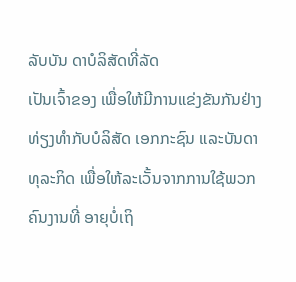ລັບບັນ ດາບໍລິສັດທີ່ລັດ
ເປັນເຈົ້າຂອງ ເພື່ອໃຫ້ມີການແຂ່ງຂັນກັນຢ່າງທ່ຽງທຳກັບບໍລິສັດ ເອກກະຊົນ ແລະບັນດາ
ທຸລະກິດ ເພື່ອໃຫ້ລະເວັ້ນຈາກການໃຊ້ພວກຄົນງານທີ່ ອາຍຸບໍ່ເຖິ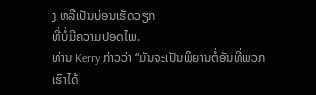ງ ຫລືເປັນບ່ອນເຮັດວຽກ
ທີ່ບໍ່ມີຄວາມປອດໄພ.
ທ່ານ Kerry ກ່າວວ່າ “ມັນຈະເປັນພິຍານຕໍ່ອັນທີ່ພວກເຮົາໄດ້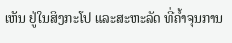ເຫັນ ຢູ່ໃນສິງກະໂປ ແລະສະຫະລັດ ທີ່ຄ້ຳຈຸນການ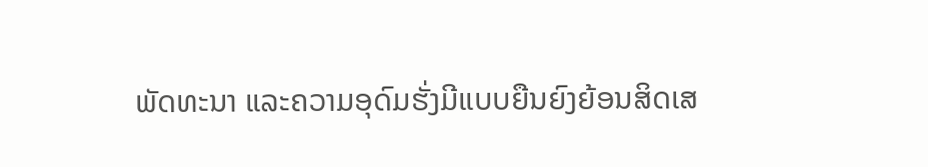ພັດທະນາ ແລະຄວາມອຸດົມຮັ່ງມີແບບຍືນຍົງຍ້ອນສິດເສ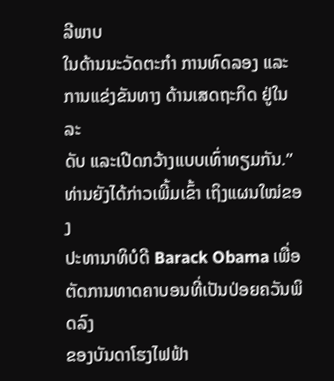ລີພາບ
ໃນດ້ານນະວັດຕະກຳ ການທົດລອງ ແລະການແຂ່ງຂັນທາງ ດ້ານເສດຖະກິດ ຢູ່ໃນລະ
ດັບ ແລະເປີດກວ້າງແບບເທົ່າທຽມກັນ.” ທ່ານຍັງໄດ້ກ່າວເພີ້ມເຂົ້າ ເຖິງແຜນໃໝ່ຂອງ
ປະທານາທິບໍດີ Barack Obama ເພື່ອຕັດການທາດຄາບອນທີ່ເປັນປ່ອຍຄວັນພິດລົງ
ຂອງບັນດາໂຮງໄຟຟ້າ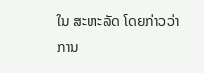ໃນ ສະຫະລັດ ໂດຍກ່າວວ່າ ການ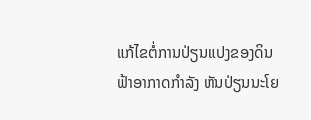ແກ້ໄຂຕໍ່ການປ່ຽນແປງຂອງດິນ
ຟ້າອາກາດກຳລັງ ຫັນປ່ຽນນະໂຍ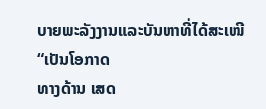ບາຍພະລັງງານແລະບັນຫາທີ່ໄດ້ສະເໜີ “ເປັນໂອກາດ
ທາງດ້ານ ເສດ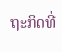ຖະກິດທີ່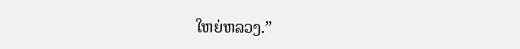ໃຫຍ່ຫລວງ.”